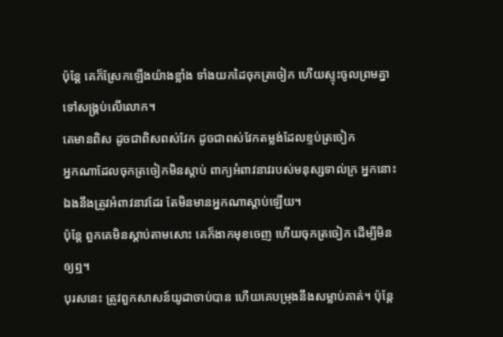ប៉ុន្តែ គេក៏ស្រែកឡើងយ៉ាងខ្លាំង ទាំងយកដៃចុកត្រចៀក ហើយស្ទុះចូលព្រមគ្នាទៅសង្គ្រប់លើលោក។
គេមានពិស ដូចជាពិសពស់វែក ដូចជាពស់វែកតម្លង់ដែលខ្ទប់ត្រចៀក
អ្នកណាដែលចុកត្រចៀកមិនស្តាប់ ពាក្យអំពាវនាវរបស់មនុស្សទាល់ក្រ អ្នកនោះឯងនឹងត្រូវអំពាវនាវដែរ តែមិនមានអ្នកណាស្តាប់ឡើយ។
ប៉ុន្តែ ពួកគេមិនស្តាប់តាមសោះ គេក៏ងាកមុខចេញ ហើយចុកត្រចៀក ដើម្បីមិនឲ្យឮ។
បុរសនេះ ត្រូវពួកសាសន៍យូដាចាប់បាន ហើយគេបម្រុងនឹងសម្លាប់គាត់។ ប៉ុន្ដែ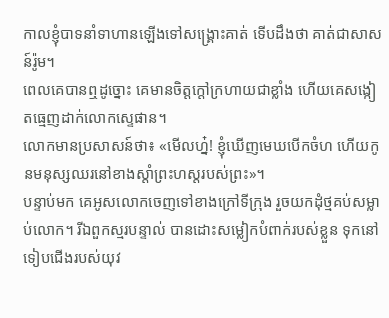កាលខ្ញុំបាទនាំទាហានឡើងទៅសង្គ្រោះគាត់ ទើបដឹងថា គាត់ជាសាសន៍រ៉ូម។
ពេលគេបានឮដូច្នោះ គេមានចិត្តក្តៅក្រហាយជាខ្លាំង ហើយគេសង្កៀតធ្មេញដាក់លោកស្ទេផាន។
លោកមានប្រសាសន៍ថា៖ «មើលហ្ន៎! ខ្ញុំឃើញមេឃបើកចំហ ហើយកូនមនុស្សឈរនៅខាងស្តាំព្រះហស្តរបស់ព្រះ»។
បន្ទាប់មក គេអូសលោកចេញទៅខាងក្រៅទីក្រុង រួចយកដុំថ្មគប់សម្លាប់លោក។ រីឯពួកស្មរបន្ទាល់ បានដោះសម្លៀកបំពាក់របស់ខ្លួន ទុកនៅទៀបជើងរបស់យុវ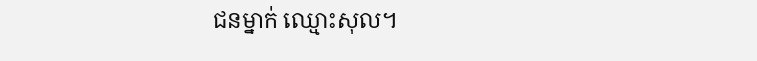ជនម្នាក់ ឈ្មោះសុល។